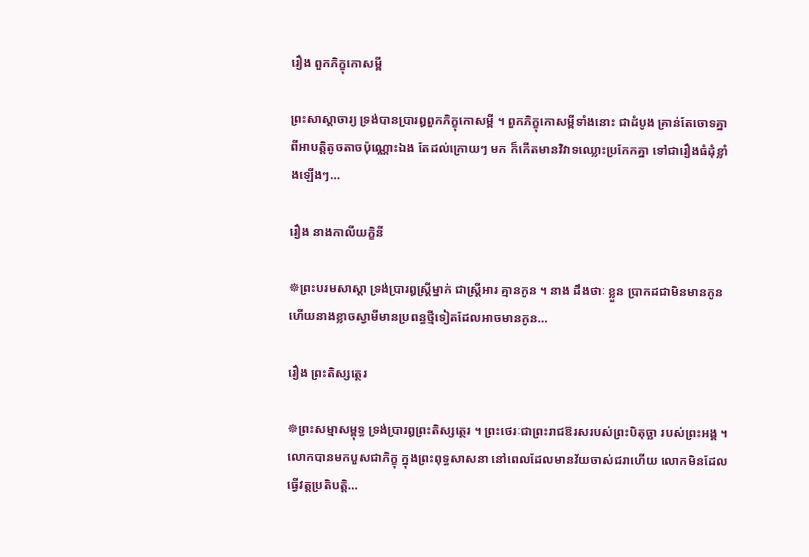រឿង ពួកភិក្ខុកោសម្ពី

ព្រះសាស្តាចារ្យ ទ្រង់បានប្រារឰពួកភិក្ខុកោសម្ពី ។ ពួកភិក្ខុកោសម្ពីទាំងនោះ ជាដំបូង គ្រាន់តែចោទគ្នាពីឣាបត្តិតូចតាចប៉ុណ្ណោះឯង តែដល់ក្រោយៗ មក ក៏កើតមានវិវាទឈ្លោះប្រកែកគ្នា ទៅជារឿងធំដុំខ្លាំងឡើងៗ…

រឿង នាងកាលីយក្ខិនី

☸ព្រះបរមសាស្តា ទ្រង់ប្រារឰស្ត្រីម្នាក់ ជាស្ត្រីឣារ គ្មានកូន ។ នាង ដឹងថាៈ ខ្លួន ប្រាកដជាមិនមានកូន ហើយនាងខ្លាចស្វាមីមានប្រពន្ធថ្មីទៀតដែលឣាចមានកូន…

រឿង ព្រះតិស្សត្ថេរ

☸ព្រះសម្មាសម្ពុទ្ធ ទ្រង់ប្រារឰព្រះតិស្សត្ថេរ ។ ព្រះថេរៈជាព្រះរាជឱរសរបស់ព្រះបិតុច្ឆា របស់ព្រះឣង្គ ។ លោកបានមកបួសជាភិក្ខុ ក្នុងព្រះពុទ្ធសាសនា នៅពេលដែលមានវ័យចាស់ជរាហើយ លោកមិនដែលធ្វើវត្តប្រតិបត្តិ…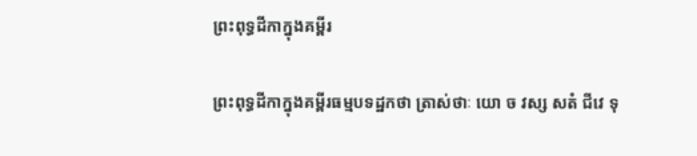ព្រះពុទ្ធដីកាក្នុងគម្ពីរ

ព្រះពុទ្ធដីកាក្នុងគម្ពីរធម្មបទដ្ឋកថា ត្រាស់ថាៈ យោ ច វស្ស សតំ ជីវេ ទុ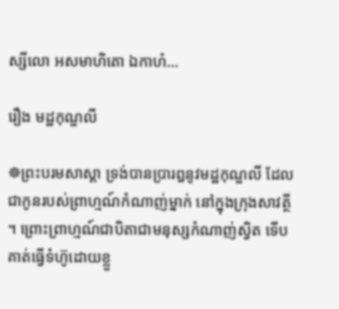ស្សីលោ អសមាហិតោ ឯកាហំ…

រឿង មដ្ឋកុណ្ឌលី

☸ព្រះបរមសាស្តា ទ្រង់បានប្រារឰនូវមដ្ឋកុណ្ឌលី ដែលជាកូនរបស់ព្រាហ្មណ៍កំណាញ់ម្នាក់ នៅក្នុងក្រុងសាវត្ថី ។ ព្រោះព្រាហ្មណ៍ជាបិតាជាមនុស្សកំណាញ់ស្វិត ទើបគាត់ធ្វើទំហ៊ូដោយខ្លួ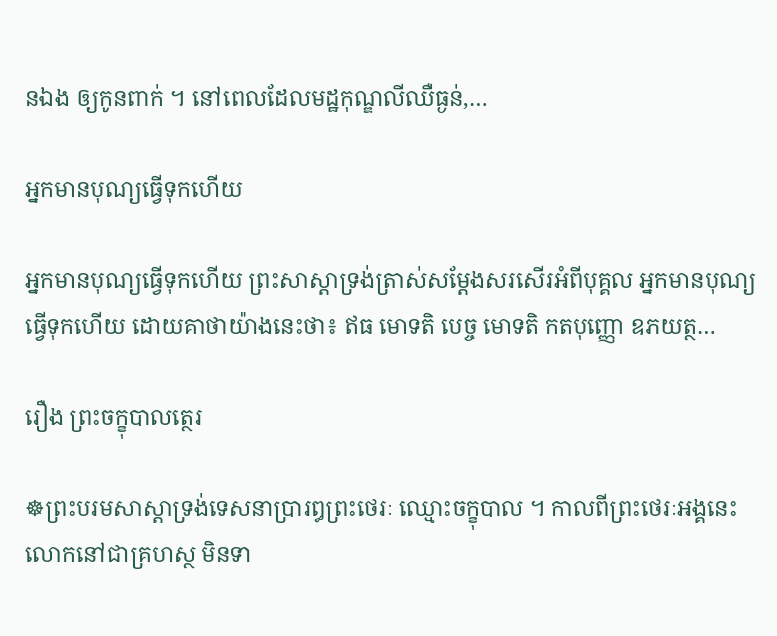នឯង ឲ្យកូនពាក់ ។ នៅពេលដែលមដ្ឋកុណ្ឌលីឈឺធ្ងន់,…

អ្នកមានបុណ្យធ្វើទុកហើយ

អ្នកមានបុណ្យធ្វើទុកហើយ ព្រះសាស្តាទ្រង់ត្រាស់សម្តែងសរសើរអំពីបុគ្គល អ្នកមានបុណ្យធ្វើទុកហើយ ដោយគាថាយ៉ាងនេះថា៖ ឥធ មោទតិ បេច្ច មោទតិ កតបុញ្ញោ ឧភយត្ថ…

រឿង ព្រះចក្ខុបាលត្ថេរ

☸ព្រះបរមសាស្តាទ្រង់ទេសនាប្រារឰព្រះថេរៈ ឈ្មោះចក្ខុបាល ។ កាលពីព្រះថេរៈឣង្គនេះ លោកនៅជាគ្រហស្ថ មិនទា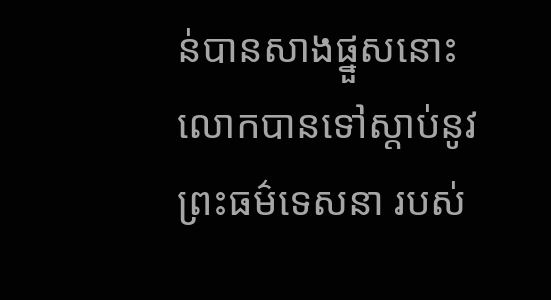ន់បានសាងផ្នួសនោះ លោកបានទៅស្តាប់នូវព្រះធម៌ទេសនា របស់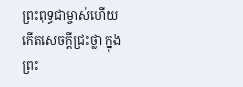ព្រះពុទ្ធជាម្ចាស់ហើយ កើតសេចក្តីជ្រះថ្លា ក្នុងព្រះ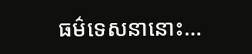ធម៌ទេសនានោះ…